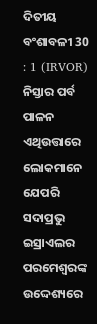ଦିତୀୟ ବଂଶାବଳୀ 30 : 1 (IRVOR)
ନିସ୍ତାର ପର୍ବ ପାଳନ ଏଥିଉତ୍ତାରେ ଲୋକମାନେ ଯେପରି ସଦାପ୍ରଭୁ ଇସ୍ରାଏଲର ପରମେଶ୍ୱରଙ୍କ ଉଦ୍ଦେଶ୍ୟରେ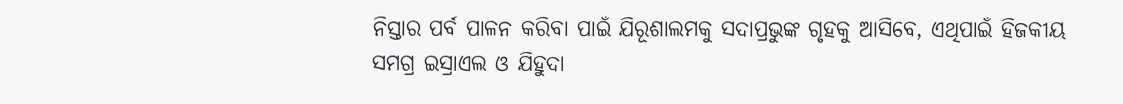ନିସ୍ତାର ପର୍ବ ପାଳନ କରିବା ପାଇଁ ଯିରୂଶାଲମକୁ ସଦାପ୍ରଭୁଙ୍କ ଗୃହକୁ ଆସିବେ, ଏଥିପାଇଁ ହିଜକୀୟ ସମଗ୍ର ଇସ୍ରାଏଲ ଓ ଯିହୁଦା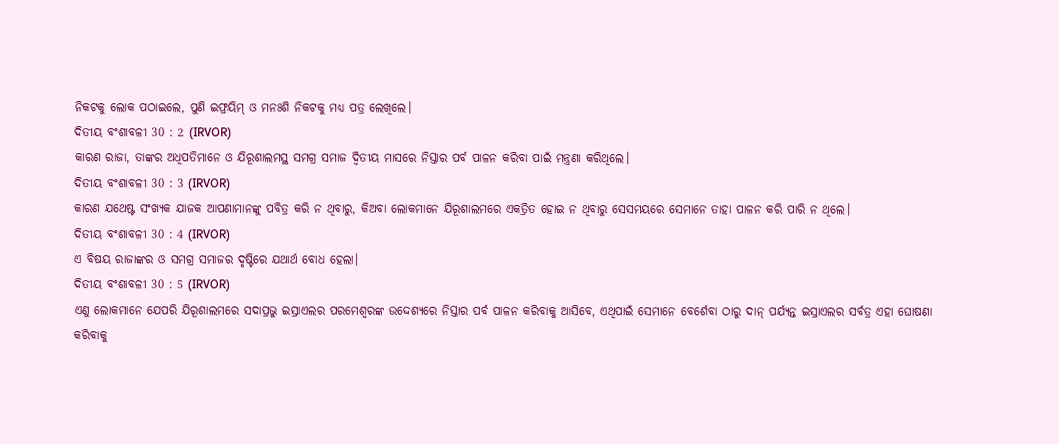ନିକଟକୁ ଲୋକ ପଠାଇଲେ, ପୁଣି ଇଫ୍ରୟିମ୍ ଓ ମନଃଶି ନିକଟକୁ ମଧ୍ୟ ପତ୍ର ଲେଖିଲେ।
ଦିତୀୟ ବଂଶାବଳୀ 30 : 2 (IRVOR)
କାରଣ ରାଜା, ତାଙ୍କର ଅଧିପତିମାନେ ଓ ଯିରୂଶାଲମସ୍ଥ ସମଗ୍ର ସମାଜ ଦ୍ୱିତୀୟ ମାସରେ ନିସ୍ତାର ପର୍ବ ପାଳନ କରିବା ପାଇଁ ମନ୍ତ୍ରଣା କରିଥିଲେ।
ଦିତୀୟ ବଂଶାବଳୀ 30 : 3 (IRVOR)
କାରଣ ଯଥେଷ୍ଟ ସଂଖ୍ୟକ ଯାଜକ ଆପଣାମାନଙ୍କୁ ପବିତ୍ର କରି ନ ଥିବାରୁ, କିଅବା ଲୋକମାନେ ଯିରୂଶାଲମରେ ଏକତ୍ରିତ ହୋଇ ନ ଥିବାରୁ ସେସମୟରେ ସେମାନେ ତାହା ପାଳନ କରି ପାରି ନ ଥିଲେ।
ଦିତୀୟ ବଂଶାବଳୀ 30 : 4 (IRVOR)
ଏ ବିଷୟ ରାଜାଙ୍କର ଓ ସମଗ୍ର ସମାଜର ଦୃଷ୍ଟିରେ ଯଥାର୍ଥ ବୋଧ ହେଲା।
ଦିତୀୟ ବଂଶାବଳୀ 30 : 5 (IRVOR)
ଏଣୁ ଲୋକମାନେ ଯେପରି ଯିରୂଶାଲମରେ ସଦାପ୍ରଭୁ ଇସ୍ରାଏଲର ପରମେଶ୍ୱରଙ୍କ ଉଦ୍ଦେଶ୍ୟରେ ନିସ୍ତାର ପର୍ବ ପାଳନ କରିବାକୁ ଆସିବେ, ଏଥିପାଇଁ ସେମାନେ ବେର୍ଶେବା ଠାରୁ ଦାନ୍ ପର୍ଯ୍ୟନ୍ତ ଇସ୍ରାଏଲର ସର୍ବତ୍ର ଏହା ଘୋଷଣା କରିବାକୁ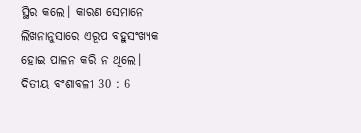ସ୍ଥିର କଲେ। କାରଣ ସେମାନେ ଲିଖନାନୁସାରେ ଏରୂପ ବହୁସଂଖ୍ୟକ ହୋଇ ପାଳନ କରି ନ ଥିଲେ।
ଦିତୀୟ ବଂଶାବଳୀ 30 : 6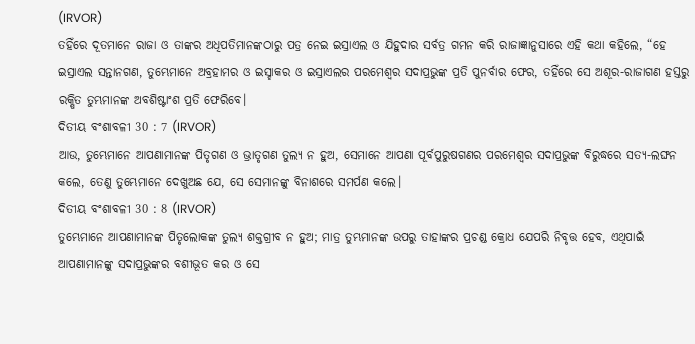(IRVOR)
ତହିଁରେ ଦୂତମାନେ ରାଜା ଓ ତାଙ୍କର ଅଧିପତିମାନଙ୍କଠାରୁ ପତ୍ର ନେଇ ଇସ୍ରାଏଲ ଓ ଯିହୁଦାର ସର୍ବତ୍ର ଗମନ କରି ରାଜାଜ୍ଞାନୁସାରେ ଏହି କଥା କହିଲେ, “ହେ ଇସ୍ରାଏଲ ସନ୍ତାନଗଣ, ତୁମ୍ଭେମାନେ ଅବ୍ରହାମର ଓ ଇସ୍ହାକର ଓ ଇସ୍ରାଏଲର ପରମେଶ୍ୱର ସଦାପ୍ରଭୁଙ୍କ ପ୍ରତି ପୁନର୍ବାର ଫେର, ତହିଁରେ ସେ ଅଶୂର-ରାଜାଗଣ ହସ୍ତରୁ ରକ୍ଷିତ ତୁମ୍ଭମାନଙ୍କ ଅବଶିଷ୍ଟାଂଶ ପ୍ରତି ଫେରିବେ।
ଦିତୀୟ ବଂଶାବଳୀ 30 : 7 (IRVOR)
ଆଉ, ତୁମ୍ଭେମାନେ ଆପଣାମାନଙ୍କ ପିତୃଗଣ ଓ ଭ୍ରାତୃଗଣ ତୁଲ୍ୟ ନ ହୁଅ, ସେମାନେ ଆପଣା ପୂର୍ବପୁରୁଷଗଣର ପରମେଶ୍ୱର ସଦାପ୍ରଭୁଙ୍କ ବିରୁଦ୍ଧରେ ସତ୍ୟ-ଲଙ୍ଘନ କଲେ, ତେଣୁ ତୁମ୍ଭେମାନେ ଦେଖୁଅଛ ଯେ, ସେ ସେମାନଙ୍କୁ ବିନାଶରେ ସମର୍ପଣ କଲେ।
ଦିତୀୟ ବଂଶାବଳୀ 30 : 8 (IRVOR)
ତୁମ୍ଭେମାନେ ଆପଣାମାନଙ୍କ ପିତୃଲୋକଙ୍କ ତୁଲ୍ୟ ଶକ୍ତଗ୍ରୀବ ନ ହୁଅ; ମାତ୍ର ତୁମ୍ଭମାନଙ୍କ ଉପରୁ ତାହାଙ୍କର ପ୍ରଚଣ୍ଡ କ୍ରୋଧ ଯେପରି ନିବୃତ୍ତ ହେବ, ଏଥିପାଇଁ ଆପଣାମାନଙ୍କୁ ସଦାପ୍ରଭୁଙ୍କର ବଶୀଭୂତ କର ଓ ସେ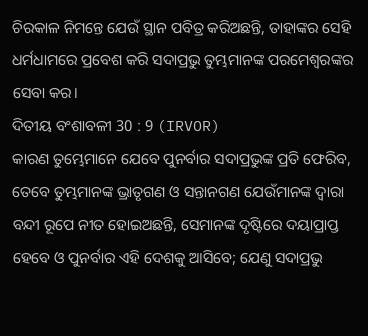ଚିରକାଳ ନିମନ୍ତେ ଯେଉଁ ସ୍ଥାନ ପବିତ୍ର କରିଅଛନ୍ତି, ତାହାଙ୍କର ସେହି ଧର୍ମଧାମରେ ପ୍ରବେଶ କରି ସଦାପ୍ରଭୁ ତୁମ୍ଭମାନଙ୍କ ପରମେଶ୍ୱରଙ୍କର ସେବା କର।
ଦିତୀୟ ବଂଶାବଳୀ 30 : 9 (IRVOR)
କାରଣ ତୁମ୍ଭେମାନେ ଯେବେ ପୁନର୍ବାର ସଦାପ୍ରଭୁଙ୍କ ପ୍ରତି ଫେରିବ, ତେବେ ତୁମ୍ଭମାନଙ୍କ ଭ୍ରାତୃଗଣ ଓ ସନ୍ତାନଗଣ ଯେଉଁମାନଙ୍କ ଦ୍ୱାରା ବନ୍ଦୀ ରୂପେ ନୀତ ହୋଇଅଛନ୍ତି, ସେମାନଙ୍କ ଦୃଷ୍ଟିରେ ଦୟାପ୍ରାପ୍ତ ହେବେ ଓ ପୁନର୍ବାର ଏହି ଦେଶକୁ ଆସିବେ; ଯେଣୁ ସଦାପ୍ରଭୁ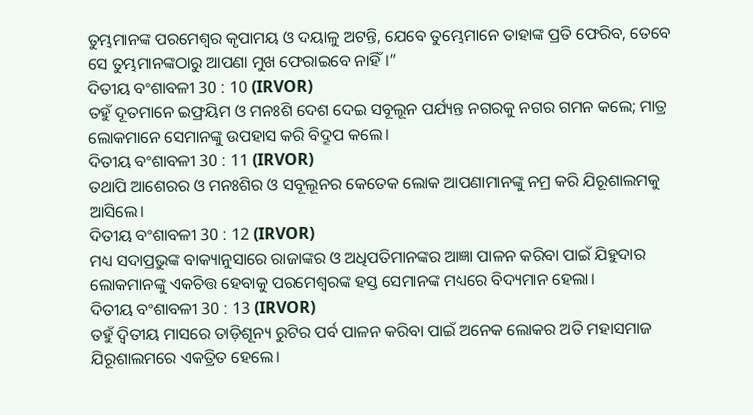ତୁମ୍ଭମାନଙ୍କ ପରମେଶ୍ୱର କୃପାମୟ ଓ ଦୟାଳୁ ଅଟନ୍ତି, ଯେବେ ତୁମ୍ଭେମାନେ ତାହାଙ୍କ ପ୍ରତି ଫେରିବ, ତେବେ ସେ ତୁମ୍ଭମାନଙ୍କଠାରୁ ଆପଣା ମୁଖ ଫେରାଇବେ ନାହିଁ।”
ଦିତୀୟ ବଂଶାବଳୀ 30 : 10 (IRVOR)
ତହୁଁ ଦୂତମାନେ ଇଫ୍ରୟିମ ଓ ମନଃଶି ଦେଶ ଦେଇ ସବୂଲୂନ ପର୍ଯ୍ୟନ୍ତ ନଗରକୁ ନଗର ଗମନ କଲେ; ମାତ୍ର ଲୋକମାନେ ସେମାନଙ୍କୁ ଉପହାସ କରି ବିଦ୍ରୂପ କଲେ।
ଦିତୀୟ ବଂଶାବଳୀ 30 : 11 (IRVOR)
ତଥାପି ଆଶେରର ଓ ମନଃଶିର ଓ ସବୂଲୂନର କେତେକ ଲୋକ ଆପଣାମାନଙ୍କୁ ନମ୍ର କରି ଯିରୂଶାଲମକୁ ଆସିଲେ।
ଦିତୀୟ ବଂଶାବଳୀ 30 : 12 (IRVOR)
ମଧ୍ୟ ସଦାପ୍ରଭୁଙ୍କ ବାକ୍ୟାନୁସାରେ ରାଜାଙ୍କର ଓ ଅଧିପତିମାନଙ୍କର ଆଜ୍ଞା ପାଳନ କରିବା ପାଇଁ ଯିହୁଦାର ଲୋକମାନଙ୍କୁ ଏକଚିତ୍ତ ହେବାକୁ ପରମେଶ୍ୱରଙ୍କ ହସ୍ତ ସେମାନଙ୍କ ମଧ୍ୟରେ ବିଦ୍ୟମାନ ହେଲା।
ଦିତୀୟ ବଂଶାବଳୀ 30 : 13 (IRVOR)
ତହୁଁ ଦ୍ୱିତୀୟ ମାସରେ ତାଡ଼ିଶୂନ୍ୟ ରୁଟିର ପର୍ବ ପାଳନ କରିବା ପାଇଁ ଅନେକ ଲୋକର ଅତି ମହାସମାଜ ଯିରୂଶାଲମରେ ଏକତ୍ରିତ ହେଲେ।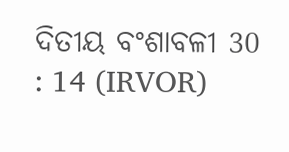ଦିତୀୟ ବଂଶାବଳୀ 30 : 14 (IRVOR)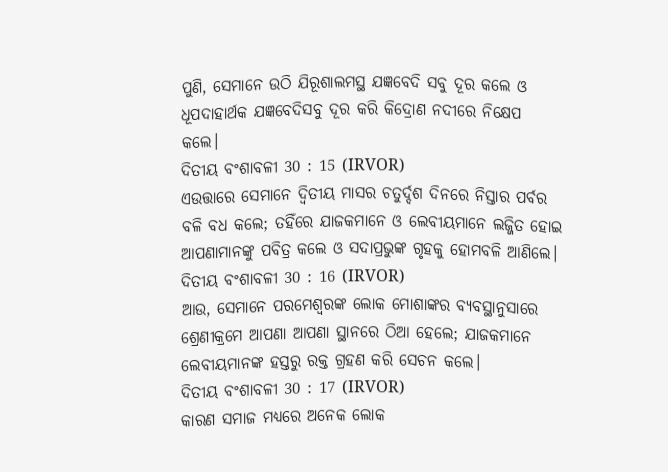ପୁଣି, ସେମାନେ ଉଠି ଯିରୂଶାଲମସ୍ଥ ଯଜ୍ଞବେଦି ସବୁ ଦୂର କଲେ ଓ ଧୂପଦାହାର୍ଥକ ଯଜ୍ଞବେଦିସବୁ ଦୂର କରି କିଦ୍ରୋଣ ନଦୀରେ ନିକ୍ଷେପ କଲେ।
ଦିତୀୟ ବଂଶାବଳୀ 30 : 15 (IRVOR)
ଏଉତ୍ତାରେ ସେମାନେ ଦ୍ୱିତୀୟ ମାସର ଚତୁର୍ଦ୍ଦଶ ଦିନରେ ନିସ୍ତାର ପର୍ବର ବଳି ବଧ କଲେ; ତହିଁରେ ଯାଜକମାନେ ଓ ଲେବୀୟମାନେ ଲଜ୍ଜିତ ହୋଇ ଆପଣାମାନଙ୍କୁ ପବିତ୍ର କଲେ ଓ ସଦାପ୍ରଭୁଙ୍କ ଗୃହକୁ ହୋମବଳି ଆଣିଲେ।
ଦିତୀୟ ବଂଶାବଳୀ 30 : 16 (IRVOR)
ଆଉ, ସେମାନେ ପରମେଶ୍ୱରଙ୍କ ଲୋକ ମୋଶାଙ୍କର ବ୍ୟବସ୍ଥାନୁସାରେ ଶ୍ରେଣୀକ୍ରମେ ଆପଣା ଆପଣା ସ୍ଥାନରେ ଠିଆ ହେଲେ; ଯାଜକମାନେ ଲେବୀୟମାନଙ୍କ ହସ୍ତରୁ ରକ୍ତ ଗ୍ରହଣ କରି ସେଚନ କଲେ।
ଦିତୀୟ ବଂଶାବଳୀ 30 : 17 (IRVOR)
କାରଣ ସମାଜ ମଧ୍ୟରେ ଅନେକ ଲୋକ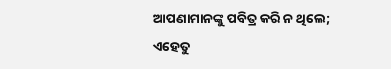ଆପଣାମାନଙ୍କୁ ପବିତ୍ର କରି ନ ଥିଲେ; ଏହେତୁ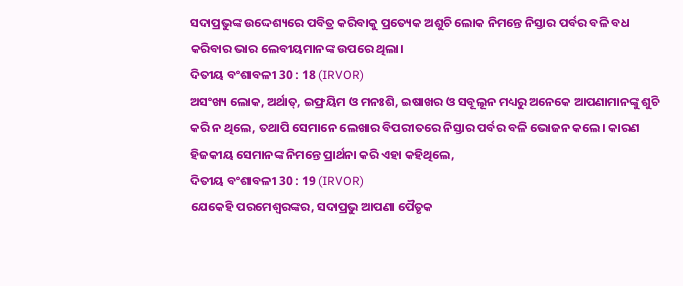ସଦାପ୍ରଭୁଙ୍କ ଉଦ୍ଦେଶ୍ୟରେ ପବିତ୍ର କରିବାକୁ ପ୍ରତ୍ୟେକ ଅଶୁଚି ଲୋକ ନିମନ୍ତେ ନିସ୍ତାର ପର୍ବର ବଳି ବଧ କରିବାର ଭାର ଲେବୀୟମାନଙ୍କ ଉପରେ ଥିଲା।
ଦିତୀୟ ବଂଶାବଳୀ 30 : 18 (IRVOR)
ଅସଂଖ୍ୟ ଲୋକ, ଅର୍ଥାତ୍, ଇଫ୍ରୟିମ ଓ ମନଃଶି, ଇଷାଖର ଓ ସବୂଲୂନ ମଧ୍ୟରୁ ଅନେକେ ଆପଣାମାନଙ୍କୁ ଶୁଚି କରି ନ ଥିଲେ, ତଥାପି ସେମାନେ ଲେଖାର ବିପରୀତରେ ନିସ୍ତାର ପର୍ବର ବଳି ଭୋଜନ କଲେ। କାରଣ ହିଜକୀୟ ସେମାନଙ୍କ ନିମନ୍ତେ ପ୍ରାର୍ଥନା କରି ଏହା କହିଥିଲେ,
ଦିତୀୟ ବଂଶାବଳୀ 30 : 19 (IRVOR)
ଯେକେହି ପରମେଶ୍ୱରଙ୍କର, ସଦାପ୍ରଭୁ ଆପଣା ପୈତୃକ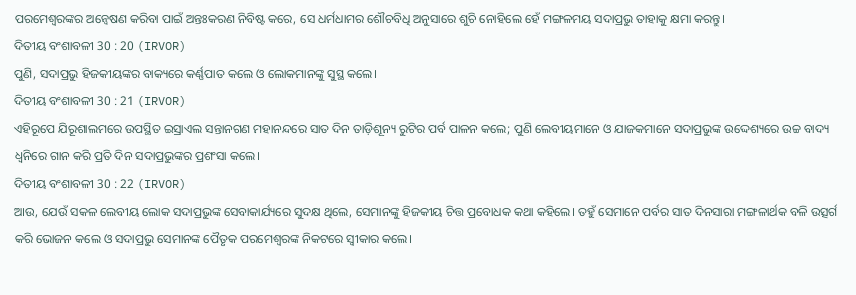ପରମେଶ୍ୱରଙ୍କର ଅନ୍ୱେଷଣ କରିବା ପାଇଁ ଅନ୍ତଃକରଣ ନିବିଷ୍ଟ କରେ, ସେ ଧର୍ମଧାମର ଶୌଚବିଧି ଅନୁସାରେ ଶୁଚି ନୋହିଲେ ହେଁ ମଙ୍ଗଳମୟ ସଦାପ୍ରଭୁ ତାହାକୁ କ୍ଷମା କରନ୍ତୁ।
ଦିତୀୟ ବଂଶାବଳୀ 30 : 20 (IRVOR)
ପୁଣି, ସଦାପ୍ରଭୁ ହିଜକୀୟଙ୍କର ବାକ୍ୟରେ କର୍ଣ୍ଣପାତ କଲେ ଓ ଲୋକମାନଙ୍କୁ ସୁସ୍ଥ କଲେ।
ଦିତୀୟ ବଂଶାବଳୀ 30 : 21 (IRVOR)
ଏହିରୂପେ ଯିରୂଶାଲମରେ ଉପସ୍ଥିତ ଇସ୍ରାଏଲ ସନ୍ତାନଗଣ ମହାନନ୍ଦରେ ସାତ ଦିନ ତାଡ଼ିଶୂନ୍ୟ ରୁଟିର ପର୍ବ ପାଳନ କଲେ; ପୁଣି ଲେବୀୟମାନେ ଓ ଯାଜକମାନେ ସଦାପ୍ରଭୁଙ୍କ ଉଦ୍ଦେଶ୍ୟରେ ଉଚ୍ଚ ବାଦ୍ୟ ଧ୍ୱନିରେ ଗାନ କରି ପ୍ରତି ଦିନ ସଦାପ୍ରଭୁଙ୍କର ପ୍ରଶଂସା କଲେ।
ଦିତୀୟ ବଂଶାବଳୀ 30 : 22 (IRVOR)
ଆଉ, ଯେଉଁ ସକଳ ଲେବୀୟ ଲୋକ ସଦାପ୍ରଭୁଙ୍କ ସେବାକାର୍ଯ୍ୟରେ ସୁଦକ୍ଷ ଥିଲେ, ସେମାନଙ୍କୁ ହିଜକୀୟ ଚିତ୍ତ ପ୍ରବୋଧକ କଥା କହିଲେ। ତହୁଁ ସେମାନେ ପର୍ବର ସାତ ଦିନସାରା ମଙ୍ଗଳାର୍ଥକ ବଳି ଉତ୍ସର୍ଗ କରି ଭୋଜନ କଲେ ଓ ସଦାପ୍ରଭୁ ସେମାନଙ୍କ ପୈତୃକ ପରମେଶ୍ୱରଙ୍କ ନିକଟରେ ସ୍ୱୀକାର କଲେ।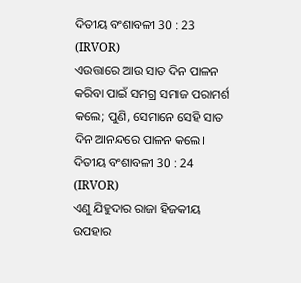ଦିତୀୟ ବଂଶାବଳୀ 30 : 23 (IRVOR)
ଏଉତ୍ତାରେ ଆଉ ସାତ ଦିନ ପାଳନ କରିବା ପାଇଁ ସମଗ୍ର ସମାଜ ପରାମର୍ଶ କଲେ; ପୁଣି, ସେମାନେ ସେହି ସାତ ଦିନ ଆନନ୍ଦରେ ପାଳନ କଲେ।
ଦିତୀୟ ବଂଶାବଳୀ 30 : 24 (IRVOR)
ଏଣୁ ଯିହୁଦାର ରାଜା ହିଜକୀୟ ଉପହାର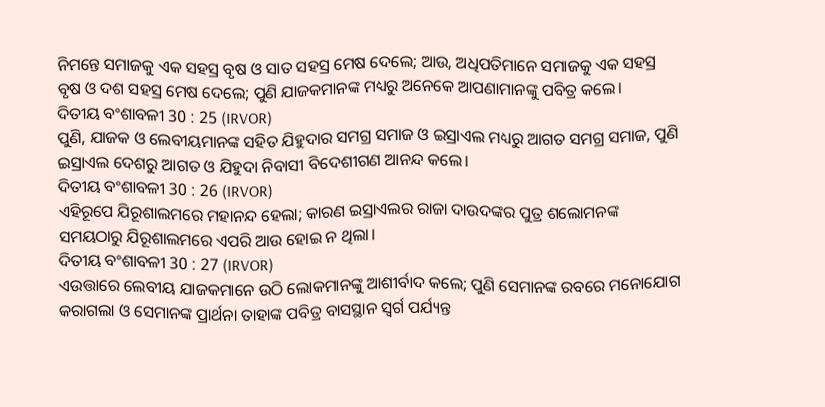ନିମନ୍ତେ ସମାଜକୁ ଏକ ସହସ୍ର ବୃଷ ଓ ସାତ ସହସ୍ର ମେଷ ଦେଲେ; ଆଉ, ଅଧିପତିମାନେ ସମାଜକୁ ଏକ ସହସ୍ର ବୃଷ ଓ ଦଶ ସହସ୍ର ମେଷ ଦେଲେ; ପୁଣି ଯାଜକମାନଙ୍କ ମଧ୍ୟରୁ ଅନେକେ ଆପଣାମାନଙ୍କୁ ପବିତ୍ର କଲେ।
ଦିତୀୟ ବଂଶାବଳୀ 30 : 25 (IRVOR)
ପୁଣି, ଯାଜକ ଓ ଲେବୀୟମାନଙ୍କ ସହିତ ଯିହୁଦାର ସମଗ୍ର ସମାଜ ଓ ଇସ୍ରାଏଲ ମଧ୍ୟରୁ ଆଗତ ସମଗ୍ର ସମାଜ, ପୁଣି ଇସ୍ରାଏଲ ଦେଶରୁ ଆଗତ ଓ ଯିହୁଦା ନିବାସୀ ବିଦେଶୀଗଣ ଆନନ୍ଦ କଲେ।
ଦିତୀୟ ବଂଶାବଳୀ 30 : 26 (IRVOR)
ଏହିରୂପେ ଯିରୂଶାଲମରେ ମହାନନ୍ଦ ହେଲା; କାରଣ ଇସ୍ରାଏଲର ରାଜା ଦାଉଦଙ୍କର ପୁତ୍ର ଶଲୋମନଙ୍କ ସମୟଠାରୁ ଯିରୂଶାଲମରେ ଏପରି ଆଉ ହୋଇ ନ ଥିଲା।
ଦିତୀୟ ବଂଶାବଳୀ 30 : 27 (IRVOR)
ଏଉତ୍ତାରେ ଲେବୀୟ ଯାଜକମାନେ ଉଠି ଲୋକମାନଙ୍କୁ ଆଶୀର୍ବାଦ କଲେ; ପୁଣି ସେମାନଙ୍କ ରବରେ ମନୋଯୋଗ କରାଗଲା ଓ ସେମାନଙ୍କ ପ୍ରାର୍ଥନା ତାହାଙ୍କ ପବିତ୍ର ବାସସ୍ଥାନ ସ୍ୱର୍ଗ ପର୍ଯ୍ୟନ୍ତ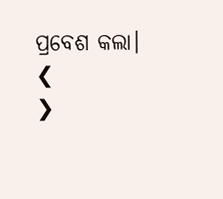ପ୍ରବେଶ କଲା।
❮
❯